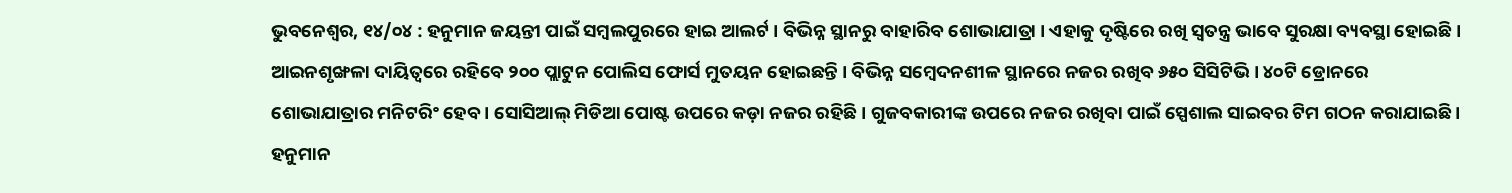ଭୁବନେଶ୍ୱର, ୧୪/୦୪ : ହନୁମାନ ଜୟନ୍ତୀ ପାଇଁ ସମ୍ବଲପୁରରେ ହାଇ ଆଲର୍ଟ । ବିଭିନ୍ନ ସ୍ଥାନରୁ ବାହାରିବ ଶୋଭାଯାତ୍ରା । ଏହାକୁ ଦୃଷ୍ଟିରେ ରଖି ସ୍ବତନ୍ତ୍ର ଭାବେ ସୁରକ୍ଷା ବ୍ୟବସ୍ଥା ହୋଇଛି । ଆଇନଶୃଙ୍ଖଳା ଦାୟିତ୍ୱରେ ରହିବେ ୨୦୦ ପ୍ଲାଟୁନ ପୋଲିସ ଫୋର୍ସ ମୁତୟନ ହୋଇଛନ୍ତି । ବିଭିନ୍ନ ସମ୍ବେଦନଶୀଳ ସ୍ଥାନରେ ନଜର ରଖିବ ୬୫୦ ସିସିଟିଭି । ୪୦ଟି ଡ୍ରୋନରେ ଶୋଭାଯାତ୍ରାର ମନିଟରିଂ ହେବ । ସୋସିଆଲ୍ ମିଡିଆ ପୋଷ୍ଟ ଉପରେ କଡ଼ା ନଜର ରହିଛି । ଗୁଜବକାରୀଙ୍କ ଉପରେ ନଜର ରଖିବା ପାଇଁ ସ୍ପେଶାଲ ସାଇବର ଟିମ ଗଠନ କରାଯାଇଛି । ହନୁମାନ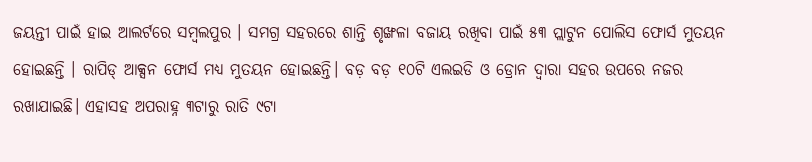ଜୟନ୍ତୀ ପାଇଁ ହାଇ ଆଲର୍ଟରେ ସମ୍ବଲପୁର । ସମଗ୍ର ସହରରେ ଶାନ୍ତି ଶୃଙ୍ଖଳା ବଜାୟ ରଖିବା ପାଇଁ ୫୩ ପ୍ଲାଟୁନ ପୋଲିସ ଫୋର୍ସ ମୁତୟନ ହୋଇଛନ୍ତି । ରାପିଡ୍ ଆକ୍ସନ ଫୋର୍ସ ମଧ୍ୟ ମୁତୟନ ହୋଇଛନ୍ତି। ବଡ଼ ବଡ଼ ୧୦ଟି ଏଲଇଡି ଓ ଡ୍ରୋନ ଦ୍ବାରା ସହର ଉପରେ ନଜର ରଖାଯାଇଛି। ଏହାସହ ଅପରାହ୍ନ ୩ଟାରୁ ରାତି ୯ଟା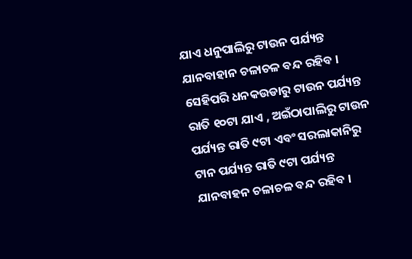ଯାଏ ଧନୁପାଲିରୁ ଟାଉନ ପର୍ଯ୍ୟନ୍ତ ଯାନବାହାନ ଚଳାଚଳ ବନ୍ଦ ରହିବ । ସେହିପରି ଧନକଉଡାରୁ ଟାଉନ ପର୍ଯ୍ୟନ୍ତ ରାତି ୧୦ଟା ଯାଏ , ଅଇଁଠାପାଲିରୁ ଟାଉନ ପର୍ଯ୍ୟନ୍ତ ରାତି ୯ଟା ଏବଂ ସରଲାକାନିରୁ ଟାନ ପର୍ଯ୍ୟନ୍ତ ରାତି ୯ଟା ପର୍ଯ୍ୟନ୍ତ ଯାନବାହନ ଚଳାଚଳ ବନ୍ଦ ରହିବ ।